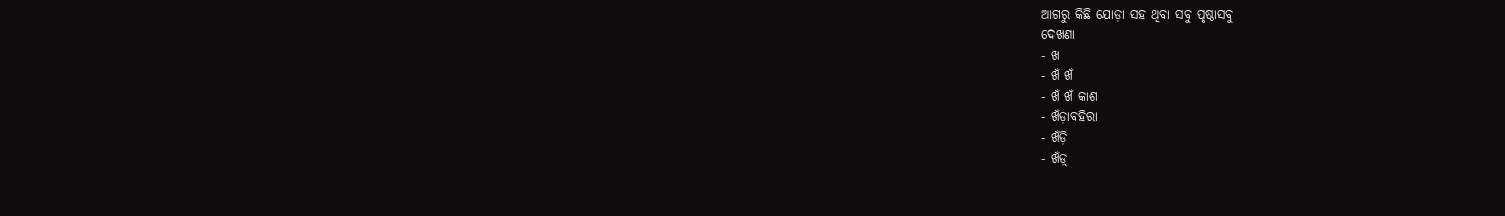ଆଗରୁ କିଛି ଯୋଡ଼ା ସହ ଥିବା ସବୁ ପୃଷ୍ଠାସବୁ
ଦେଖଣା
- ଖ
- ଖଁ ଖଁ
- ଖଁ ଖଁ କାଶ
- ଖଁଡ଼ାବହିରା
- ଖଁଡ଼ି
- ଖଁଡ଼୍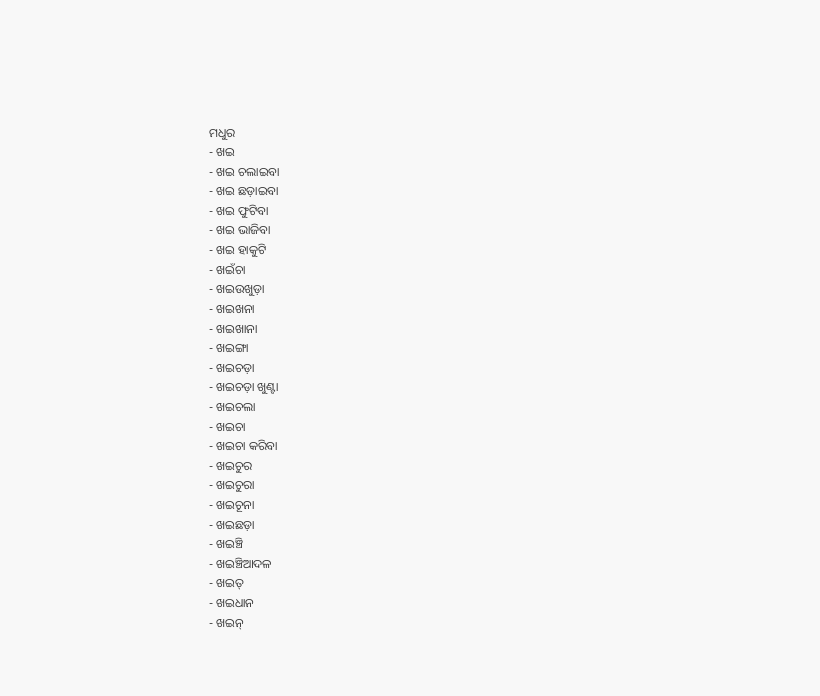ମଧୁର
- ଖଇ
- ଖଇ ଚଲାଇବା
- ଖଇ ଛଡ଼ାଇବା
- ଖଇ ଫୁଟିବା
- ଖଇ ଭାଜିବା
- ଖଇ ହାକୁଟି
- ଖଇଁଚା
- ଖଇଉଖୁଡ଼ା
- ଖଇଖନା
- ଖଇଖାନା
- ଖଇଙ୍ଗା
- ଖଇଚଡ଼ା
- ଖଇଚଡ଼ା ଖୁଣ୍ଟା
- ଖଇଚଲା
- ଖଇଚା
- ଖଇଚା କରିବା
- ଖଇଚୁର
- ଖଇଚୁରା
- ଖଇଚୂନା
- ଖଇଛଡ଼ା
- ଖଇଞ୍ଚି
- ଖଇଞ୍ଚିଆଦଳ
- ଖଇତ୍
- ଖଇଧାନ
- ଖଇନ୍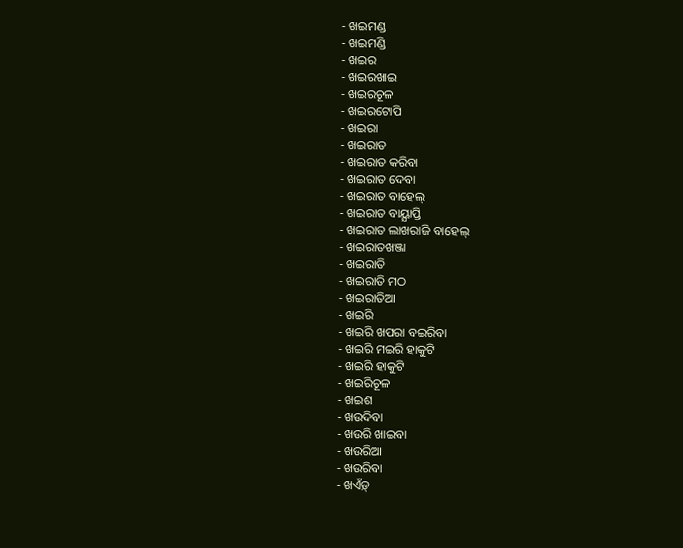- ଖଇମଣ୍ଡ
- ଖଇମଣ୍ଡି
- ଖଇର
- ଖଇରଖାଇ
- ଖଇରଚୂଳ
- ଖଇରଟୋପି
- ଖଇରା
- ଖଇରାତ
- ଖଇରାତ କରିବା
- ଖଇରାତ ଦେବା
- ଖଇରାତ ବାହେଲ୍
- ଖଇରାତ ବାୟ୍ଯାପ୍ତି
- ଖଇରାତ ଲାଖରାଜି ବାହେଲ୍
- ଖଇରାତଖଞ୍ଜା
- ଖଇରାତି
- ଖଇରାତି ମଠ
- ଖଇରାତିଆ
- ଖଇରି
- ଖଇରି ଖପରା ବଇରିବା
- ଖଇରି ମଇରି ହାକୁଟି
- ଖଇରି ହାକୁଟି
- ଖଇରିଚୂଳ
- ଖଇଶ
- ଖଉଦିବା
- ଖଉରି ଖାଇବା
- ଖଉରିଆ
- ଖଉରିବା
- ଖଏଁଡ଼୍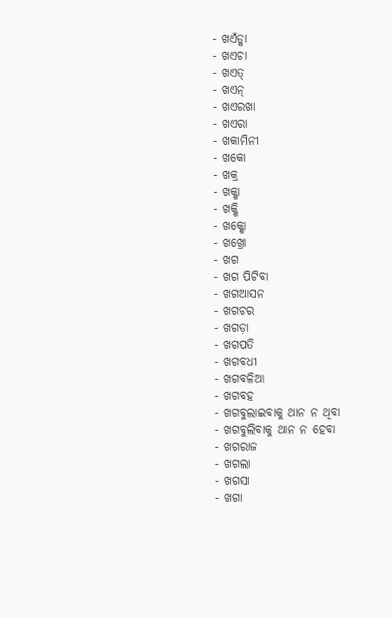- ଖଏଁଡ୍କା
- ଖଏଚା
- ଖଏତ୍
- ଖଏନ୍
- ଖଏରଖା
- ଖଏରା
- ଖକାମିନୀ
- ଖକୋ
- ଖକ୍ର
- ଖକ୍ଶା
- ଖକ୍ଶି
- ଖକ୍ଶୋ
- ଖଖ୍ରୋ
- ଖଗ
- ଖଗ ପିଟିବା
- ଖଗଆସନ
- ଖଗଚର
- ଖଗଡ଼ା
- ଖଗପତି
- ଖଗବଧୀ
- ଖଗବଳିଆ
- ଖଗବହ
- ଖଗବୁଲାଇବାକୁ ଥାନ ନ ଥିବା
- ଖଗବୁଲିବାକୁ ଥାନ ନ ହେବା
- ଖଗରାଜ
- ଖଗଲା
- ଖଗସା
- ଖଗା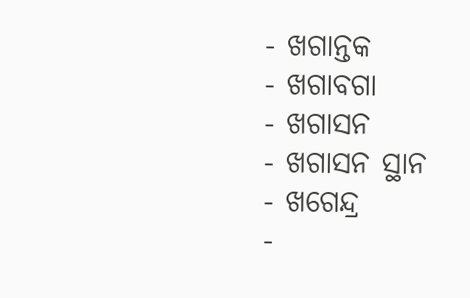- ଖଗାନ୍ତକ
- ଖଗାବଗା
- ଖଗାସନ
- ଖଗାସନ ସ୍ଥାନ
- ଖଗେନ୍ଦ୍ର
-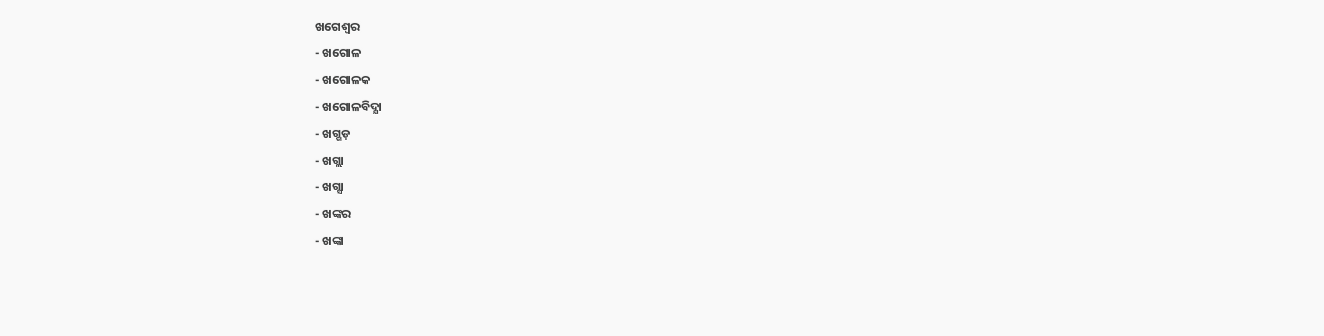ଖଗେଶ୍ବର
- ଖଗୋଳ
- ଖଗୋଳକ
- ଖଗୋଳବିଦ୍ଯା
- ଖଗ୍ଗଡ଼
- ଖଗ୍ଲା
- ଖଗ୍ସା
- ଖଙ୍କର
- ଖଙ୍କା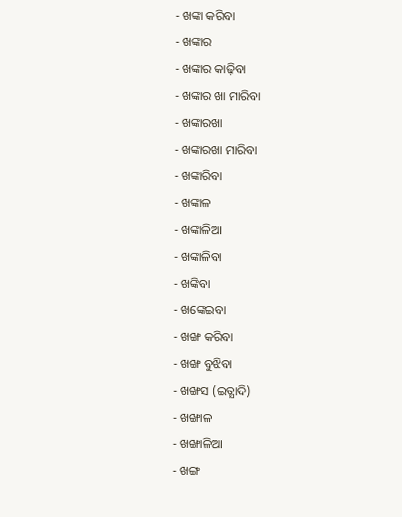- ଖଙ୍କା କରିବା
- ଖଙ୍କାର
- ଖଙ୍କାର କାଢ଼ିବା
- ଖଙ୍କାର ଖା ମାରିବା
- ଖଙ୍କାରଖା
- ଖଙ୍କାରଖା ମାରିବା
- ଖଙ୍କାରିବା
- ଖଙ୍କାଳ
- ଖଙ୍କାଳିଆ
- ଖଙ୍କାଳିବା
- ଖଙ୍କିବା
- ଖଙ୍କେଇବା
- ଖଙ୍ଖ କରିବା
- ଖଙ୍ଖ ବୁଝିବା
- ଖଙ୍ଖସ (ଇତ୍ଯାଦି)
- ଖଙ୍ଖାଳ
- ଖଙ୍ଖାଳିଆ
- ଖଙ୍ଗ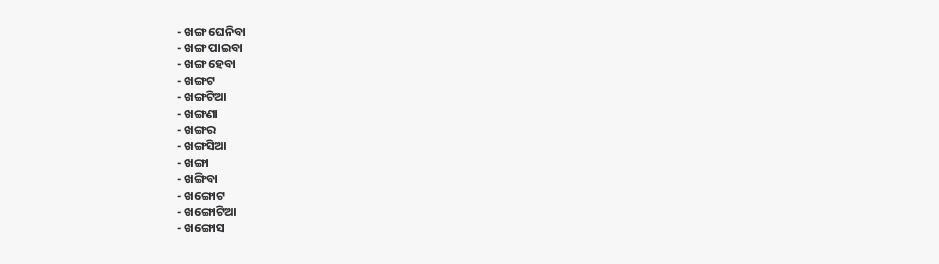- ଖଙ୍ଗ ଘେନିବା
- ଖଙ୍ଗ ପାଇବା
- ଖଙ୍ଗ ହେବା
- ଖଙ୍ଗଟ
- ଖଙ୍ଗଟିଆ
- ଖଙ୍ଗଣା
- ଖଙ୍ଗର
- ଖଙ୍ଗସିଆ
- ଖଙ୍ଗା
- ଖଙ୍ଗିବା
- ଖଙ୍ଗୋଟ
- ଖଙ୍ଗୋଟିଆ
- ଖଙ୍ଗୋସ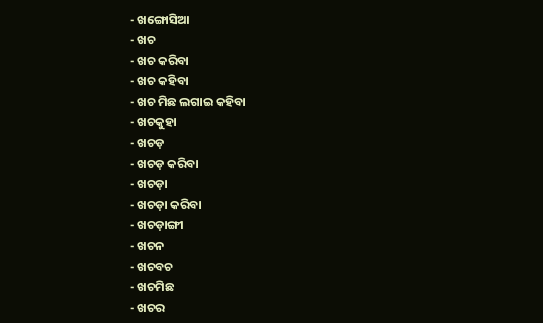- ଖଙ୍ଗୋସିଆ
- ଖଚ
- ଖଚ କରିବା
- ଖଚ କହିବା
- ଖଚ ମିଛ ଲଗାଇ କହିବା
- ଖଚକୁହା
- ଖଚଡ଼
- ଖଚଡ଼ କରିବା
- ଖଚଡ଼ା
- ଖଚଡ଼ା କରିବା
- ଖଚଡ଼ାଙ୍ଗୀ
- ଖଚନ
- ଖଚବଚ
- ଖଚମିଛ
- ଖଚର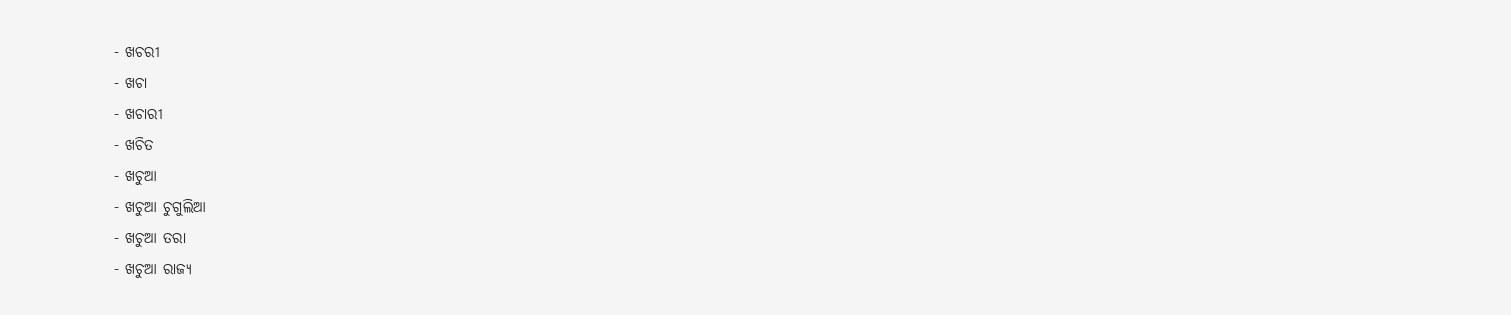- ଖଚରୀ
- ଖଚା
- ଖଚାରୀ
- ଖଚିତ
- ଖଚୁଆ
- ଖଚୁଆ ଚୁଗୁଲିଆ
- ଖଚୁଆ ତରା
- ଖଚୁଆ ରାଜ୍ଯ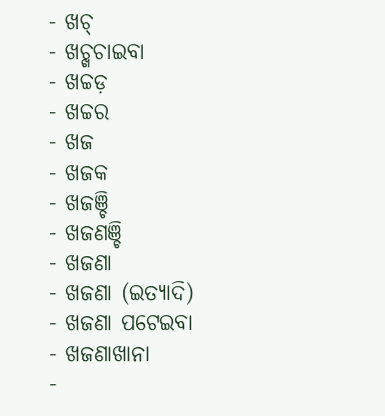- ଖଚ୍
- ଖଚ୍ଖଚାଇବା
- ଖଚ୍ଚଡ଼
- ଖଚ୍ଚର
- ଖଜ
- ଖଜକ
- ଖଜଞ୍ଚି
- ଖଜଣଞ୍ଚି
- ଖଜଣା
- ଖଜଣା (ଇତ୍ଯାଦି)
- ଖଜଣା ପଟେଇବା
- ଖଜଣାଖାନା
-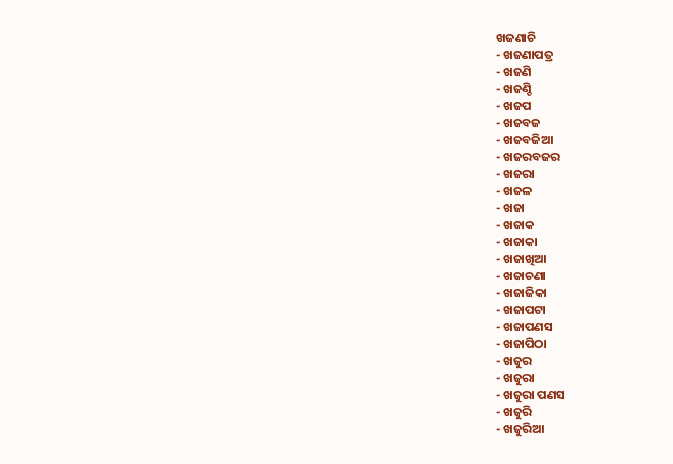ଖଜଣାଚି
- ଖଜଣାପତ୍ର
- ଖଜଣି
- ଖଜଣ୍ଚି
- ଖଜପ
- ଖଜବଜ
- ଖଜବଜିଆ
- ଖଜରବଜର
- ଖଜରା
- ଖଜଳ
- ଖଜା
- ଖଜାକ
- ଖଜାକା
- ଖଜାଖିଆ
- ଖଜାଚଣା
- ଖଜାଜିକା
- ଖଜାପଟା
- ଖଜାପଣସ
- ଖଜାପିଠା
- ଖଜୁର
- ଖଜୁରା
- ଖଜୁରା ପଣସ
- ଖଜୁରି
- ଖଜୁରିଆ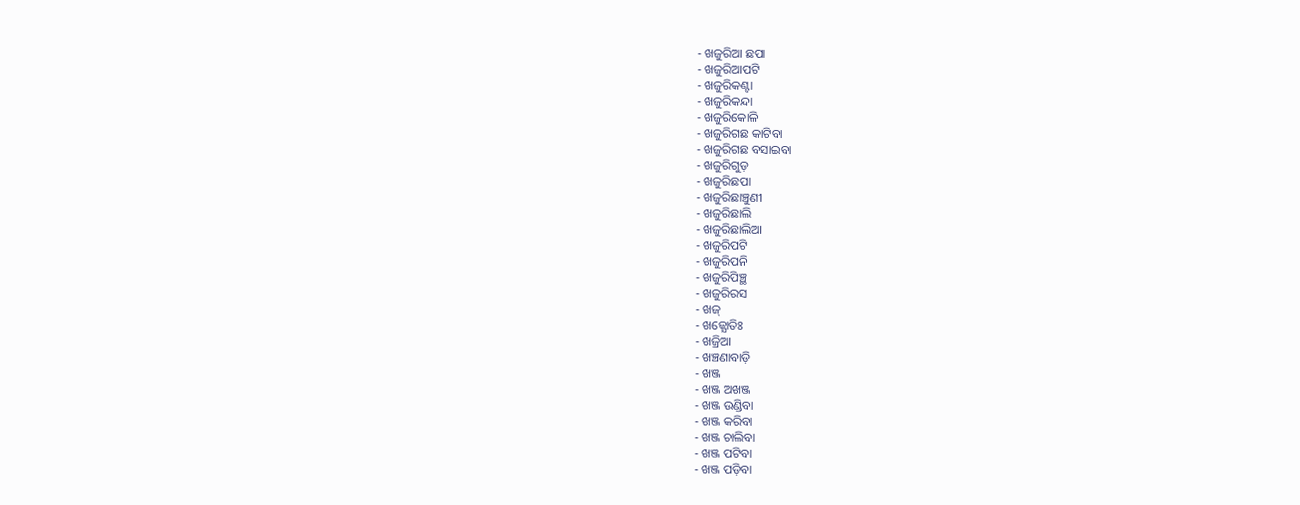- ଖଜୁରିଆ ଛପା
- ଖଜୁରିଆପଟି
- ଖଜୁରିକଣ୍ଟା
- ଖଜୁରିକନ୍ଦା
- ଖଜୁରିକୋଳି
- ଖଜୁରିଗଛ କାଟିବା
- ଖଜୁରିଗଛ ବସାଇବା
- ଖଜୁରିଗୁଡ଼
- ଖଜୁରିଛପା
- ଖଜୁରିଛାଞ୍ଚୁଣୀ
- ଖଜୁରିଛାଲି
- ଖଜୁରିଛାଲିଆ
- ଖଜୁରିପଟି
- ଖଜୁରିପନି
- ଖଜୁରିପିଞ୍ଛ
- ଖଜୁରିରସ
- ଖଜ୍
- ଖଜ୍ଯୋତିଃ
- ଖଜ୍ରିଆ
- ଖଞ୍ଚଣାବାଡ଼ି
- ଖଞ୍ଜ
- ଖଞ୍ଜ ଅଖଞ୍ଜ
- ଖଞ୍ଜ ଉଣ୍ଡିବା
- ଖଞ୍ଜ କରିବା
- ଖଞ୍ଜ ଚାଲିବା
- ଖଞ୍ଜ ପଟିବା
- ଖଞ୍ଜ ପଡ଼ିବା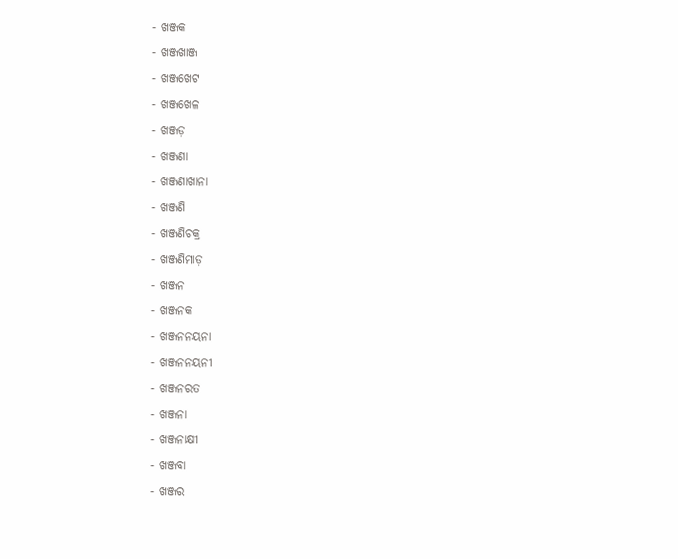- ଖଞ୍ଜକ
- ଖଞ୍ଜଖାଞ୍ଜ
- ଖଞ୍ଜଖେଟ
- ଖଞ୍ଜଖେଳ
- ଖଞ୍ଜଡ଼
- ଖଞ୍ଜଣା
- ଖଞ୍ଜଣାଖାନା
- ଖଞ୍ଜଣି
- ଖଞ୍ଜଣିଚକ୍ର
- ଖଞ୍ଜଣିମାଡ଼
- ଖଞ୍ଜନ
- ଖଞ୍ଜନକ
- ଖଞ୍ଜନନୟନା
- ଖଞ୍ଜନନୟନୀ
- ଖଞ୍ଜନରତ
- ଖଞ୍ଜନା
- ଖଞ୍ଜନାକ୍ଷୀ
- ଖଞ୍ଜବା
- ଖଞ୍ଜର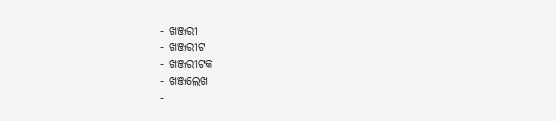- ଖଞ୍ଜରୀ
- ଖଞ୍ଜରୀଟ
- ଖଞ୍ଜରୀଟକ
- ଖଞ୍ଜଲେଖ
-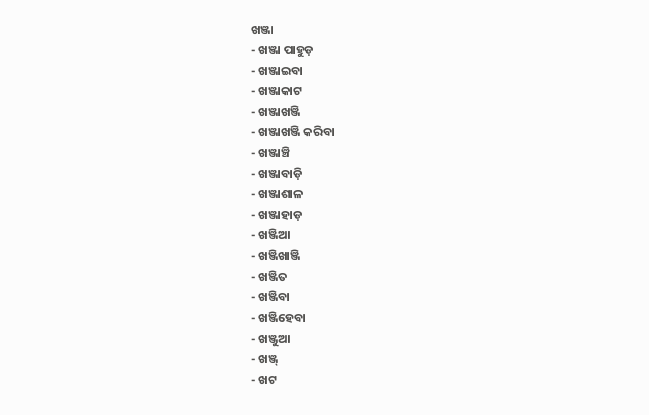ଖଞ୍ଜା
- ଖଞ୍ଜା ପାହୁଡ଼
- ଖଞ୍ଜାଇବା
- ଖଞ୍ଜାକାଟ
- ଖଞ୍ଜାଖଞ୍ଜି
- ଖଞ୍ଜାଖଞ୍ଜି କରିବା
- ଖଞ୍ଜାଞ୍ଚି
- ଖଞ୍ଜାବାଡ଼ି
- ଖଞ୍ଜାଶାଳ
- ଖଞ୍ଜାହାଡ଼
- ଖଞ୍ଜିଆ
- ଖଞ୍ଜିଖାଞ୍ଜି
- ଖଞ୍ଜିତ
- ଖଞ୍ଜିବା
- ଖଞ୍ଜିହେବା
- ଖଞ୍ଜୁଆ
- ଖଞ୍ଜ୍
- ଖଟ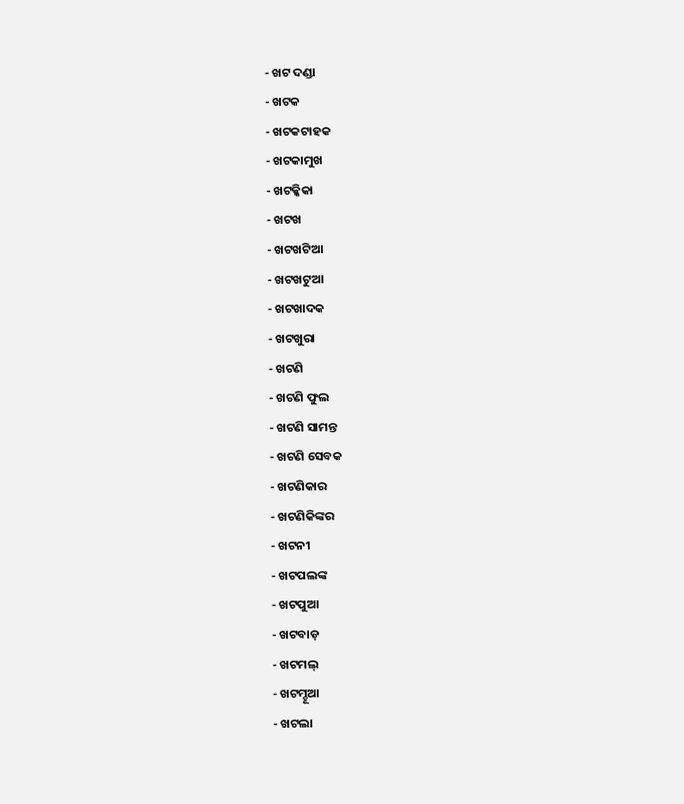- ଖଟ ଦଣ୍ଡା
- ଖଟକ
- ଖଟକଟାହକ
- ଖଟକାମୁଖ
- ଖଟକ୍କିକା
- ଖଟଖ
- ଖଟଖଟିଆ
- ଖଟଖଟୁଆ
- ଖଟଖାଦକ
- ଖଟଖୁରା
- ଖଟଣି
- ଖଟଣି ଫୁଲ
- ଖଟଣି ସାମନ୍ତ
- ଖଟଣି ସେବକ
- ଖଟଣିକାର
- ଖଟଣିକିଙ୍କର
- ଖଟନୀ
- ଖଟପଲଙ୍କ
- ଖଟପୁଆ
- ଖଟବାଡ଼
- ଖଟମଲ୍
- ଖଟମ୍ଚୂଆ
- ଖଟଲା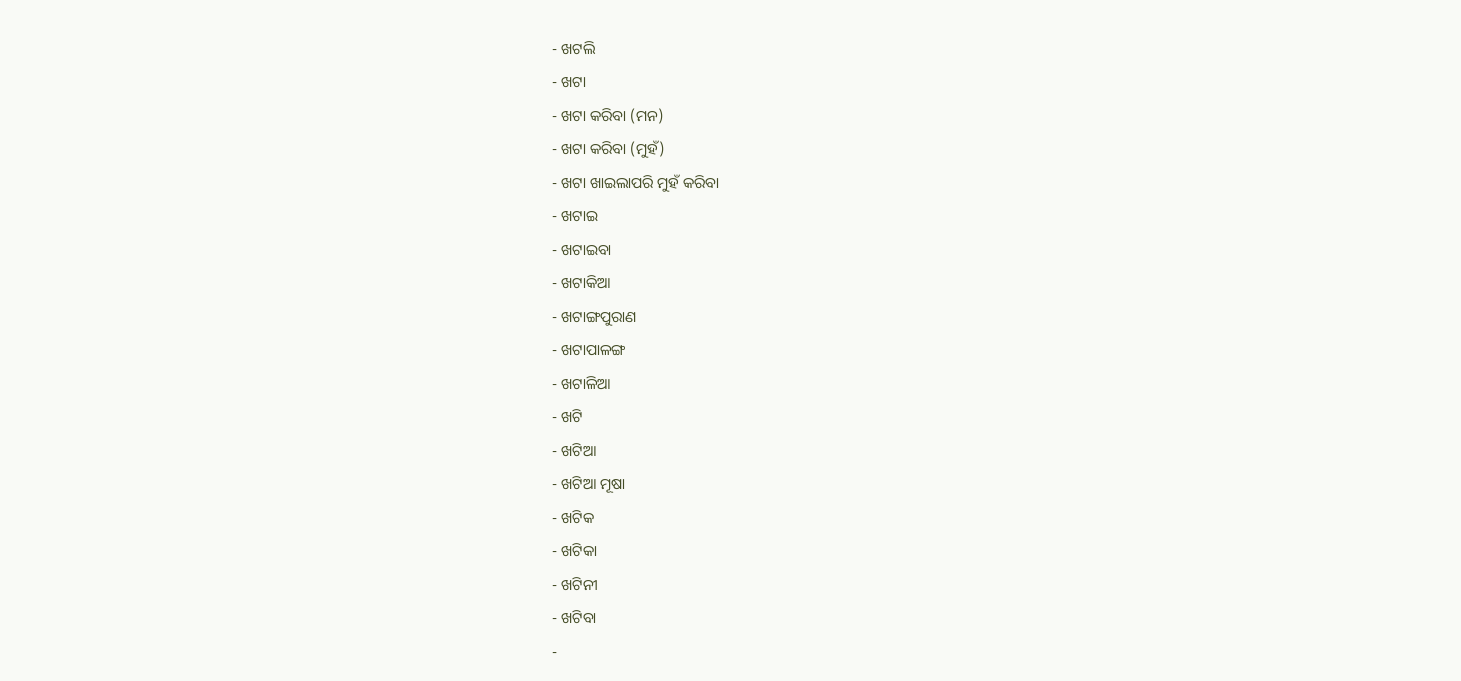- ଖଟଲି
- ଖଟା
- ଖଟା କରିବା (ମନ)
- ଖଟା କରିବା (ମୁହଁ)
- ଖଟା ଖାଇଲାପରି ମୁହଁ କରିବା
- ଖଟାଇ
- ଖଟାଇବା
- ଖଟାକିଆ
- ଖଟାଙ୍ଗପୁରାଣ
- ଖଟାପାଳଙ୍ଗ
- ଖଟାଳିଆ
- ଖଟି
- ଖଟିଆ
- ଖଟିଆ ମୂଷା
- ଖଟିକ
- ଖଟିକା
- ଖଟିନୀ
- ଖଟିବା
-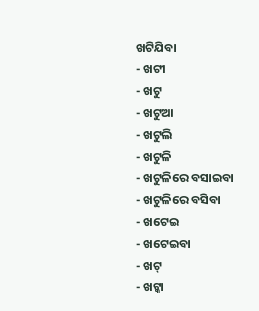ଖଟିଯିବା
- ଖଟୀ
- ଖଟୁ
- ଖଟୁଆ
- ଖଟୁଲି
- ଖଟୁଳି
- ଖଟୁଳିରେ ବସାଇବା
- ଖଟୁଳିରେ ବସିବା
- ଖଟେଇ
- ଖଟେଇବା
- ଖଟ୍
- ଖଟ୍କା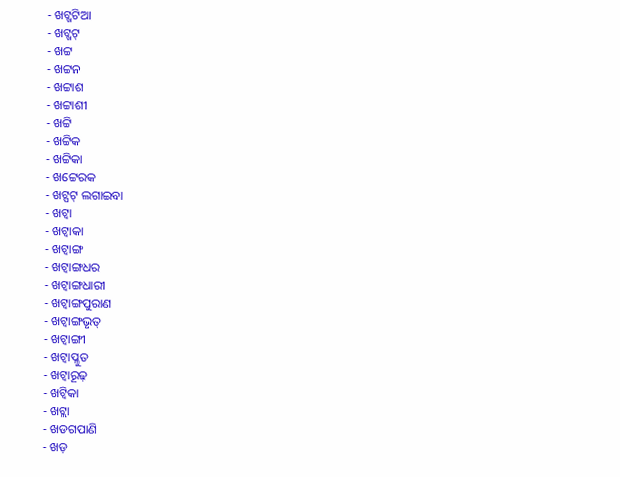- ଖଟ୍ଖଟିଆ
- ଖଟ୍ଖଟ୍
- ଖଟ୍ଟ
- ଖଟ୍ଟନ
- ଖଟ୍ଟାଶ
- ଖଟ୍ଟାଶୀ
- ଖଟ୍ଟି
- ଖଟ୍ଟିକ
- ଖଟ୍ଟିକା
- ଖଟ୍ଟେରକ
- ଖଟ୍ପଟ୍ ଲଗାଇବା
- ଖଟ୍ବା
- ଖଟ୍ବାକା
- ଖଟ୍ବାଙ୍ଗ
- ଖଟ୍ବାଙ୍ଗଧର
- ଖଟ୍ବାଙ୍ଗଧାରୀ
- ଖଟ୍ବାଙ୍ଗପୁରାଣ
- ଖଟ୍ବାଙ୍ଗଭୃତ୍
- ଖଟ୍ବାଙ୍ଗୀ
- ଖଟ୍ବାପ୍ଳୁତ
- ଖଟ୍ବାରୂଢ଼
- ଖଟ୍ବିକା
- ଖଟ୍ଲା
- ଖଡଗପାଣି
- ଖଡ଼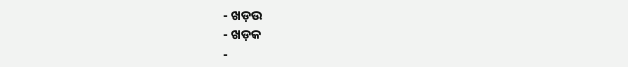- ଖଡ଼ଉ
- ଖଡ଼କ
-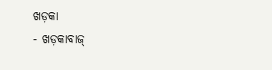ଖଡ଼କା
- ଖଡ଼କାବାଜ୍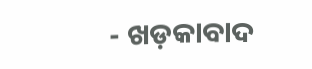- ଖଡ଼କାବାଦ